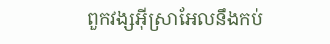ពួកវង្សអ៊ីស្រាអែលនឹងកប់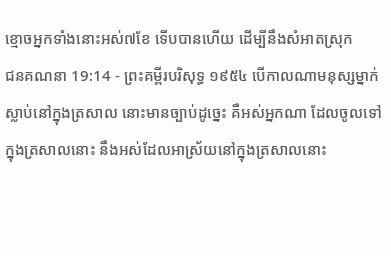ខ្មោចអ្នកទាំងនោះអស់៧ខែ ទើបបានហើយ ដើម្បីនឹងសំអាតស្រុក
ជនគណនា 19:14 - ព្រះគម្ពីរបរិសុទ្ធ ១៩៥៤ បើកាលណាមនុស្សម្នាក់ស្លាប់នៅក្នុងត្រសាល នោះមានច្បាប់ដូច្នេះ គឺអស់អ្នកណា ដែលចូលទៅក្នុងត្រសាលនោះ នឹងអស់ដែលអាស្រ័យនៅក្នុងត្រសាលនោះ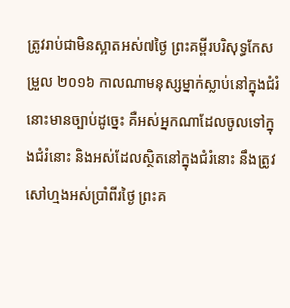ត្រូវរាប់ជាមិនស្អាតអស់៧ថ្ងៃ ព្រះគម្ពីរបរិសុទ្ធកែសម្រួល ២០១៦ កាលណាមនុស្សម្នាក់ស្លាប់នៅក្នុងជំរំ នោះមានច្បាប់ដូច្នេះ គឺអស់អ្នកណាដែលចូលទៅក្នុងជំរំនោះ និងអស់ដែលស្ថិតនៅក្នុងជំរំនោះ នឹងត្រូវសៅហ្មងអស់ប្រាំពីរថ្ងៃ ព្រះគ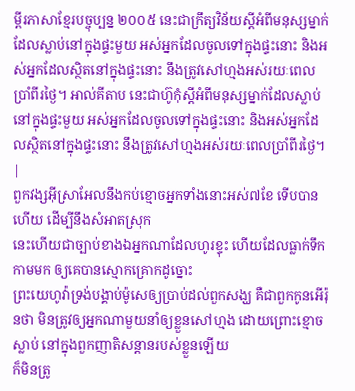ម្ពីរភាសាខ្មែរបច្ចុប្បន្ន ២០០៥ នេះជាក្រឹត្យវិន័យស្ដីអំពីមនុស្សម្នាក់ដែលស្លាប់នៅក្នុងផ្ទះមួយ អស់អ្នកដែលចូលទៅក្នុងផ្ទះនោះ និងអស់អ្នកដែលស្ថិតនៅក្នុងផ្ទះនោះ នឹងត្រូវសៅហ្មងអស់រយៈពេលប្រាំពីរថ្ងៃ។ អាល់គីតាប នេះជាហ៊ូកុំស្តីអំពីមនុស្សម្នាក់ដែលស្លាប់នៅក្នុងផ្ទះមួយ អស់អ្នកដែលចូលទៅក្នុងផ្ទះនោះ និងអស់អ្នកដែលស្ថិតនៅក្នុងផ្ទះនោះ នឹងត្រូវសៅហ្មងអស់រយៈពេលប្រាំពីរថ្ងៃ។ |
ពួកវង្សអ៊ីស្រាអែលនឹងកប់ខ្មោចអ្នកទាំងនោះអស់៧ខែ ទើបបានហើយ ដើម្បីនឹងសំអាតស្រុក
នេះហើយជាច្បាប់ខាងឯអ្នកណាដែលហូរខ្ទុះ ហើយដែលធ្លាក់ទឹកកាមមក ឲ្យគេបានស្មោកគ្រោកដូច្នោះ
ព្រះយេហូវ៉ាទ្រង់បង្គាប់ម៉ូសេឲ្យប្រាប់ដល់ពួកសង្ឃ គឺជាពួកកូនអើរ៉ុនថា មិនត្រូវឲ្យអ្នកណាមួយនាំឲ្យខ្លួនសៅហ្មង ដោយព្រោះខ្មោចស្លាប់ នៅក្នុងពួកញាតិសន្តានរបស់ខ្លួនឡើយ
ក៏មិនត្រូ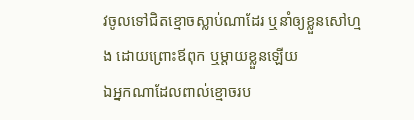វចូលទៅជិតខ្មោចស្លាប់ណាដែរ ឬនាំឲ្យខ្លួនសៅហ្មង ដោយព្រោះឪពុក ឬម្តាយខ្លួនឡើយ
ឯអ្នកណាដែលពាល់ខ្មោចរប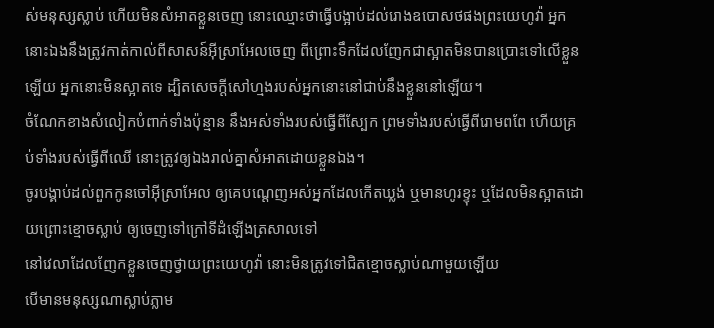ស់មនុស្សស្លាប់ ហើយមិនសំអាតខ្លួនចេញ នោះឈ្មោះថាធ្វើបង្អាប់ដល់រោងឧបោសថផងព្រះយេហូវ៉ា អ្នកនោះឯងនឹងត្រូវកាត់កាល់ពីសាសន៍អ៊ីស្រាអែលចេញ ពីព្រោះទឹកដែលញែកជាស្អាតមិនបានប្រោះទៅលើខ្លួនឡើយ អ្នកនោះមិនស្អាតទេ ដ្បិតសេចក្ដីសៅហ្មងរបស់អ្នកនោះនៅជាប់នឹងខ្លួននៅឡើយ។
ចំណែកខាងសំលៀកបំពាក់ទាំងប៉ុន្មាន នឹងអស់ទាំងរបស់ធ្វើពីស្បែក ព្រមទាំងរបស់ធ្វើពីរោមពពែ ហើយគ្រប់ទាំងរបស់ធ្វើពីឈើ នោះត្រូវឲ្យឯងរាល់គ្នាសំអាតដោយខ្លួនឯង។
ចូរបង្គាប់ដល់ពួកកូនចៅអ៊ីស្រាអែល ឲ្យគេបណ្តេញអស់អ្នកដែលកើតឃ្លង់ ឬមានហូរខ្ទុះ ឬដែលមិនស្អាតដោយព្រោះខ្មោចស្លាប់ ឲ្យចេញទៅក្រៅទីដំឡើងត្រសាលទៅ
នៅវេលាដែលញែកខ្លួនចេញថ្វាយព្រះយេហូវ៉ា នោះមិនត្រូវទៅជិតខ្មោចស្លាប់ណាមួយឡើយ
បើមានមនុស្សណាស្លាប់ភ្លាម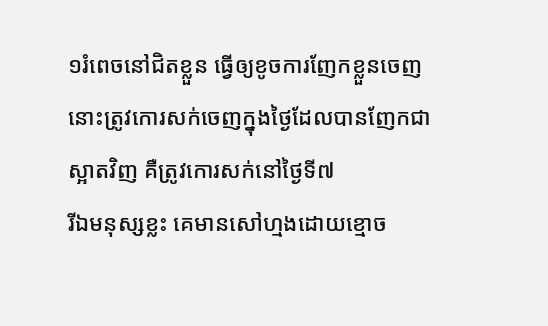១រំពេចនៅជិតខ្លួន ធ្វើឲ្យខូចការញែកខ្លួនចេញ នោះត្រូវកោរសក់ចេញក្នុងថ្ងៃដែលបានញែកជាស្អាតវិញ គឺត្រូវកោរសក់នៅថ្ងៃទី៧
រីឯមនុស្សខ្លះ គេមានសៅហ្មងដោយខ្មោច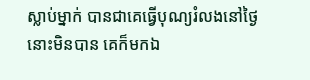ស្លាប់ម្នាក់ បានជាគេធ្វើបុណ្យរំលងនៅថ្ងៃនោះមិនបាន គេក៏មកឯ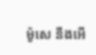ម៉ូសេ នឹងអើ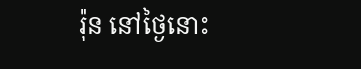រ៉ុន នៅថ្ងៃនោះ